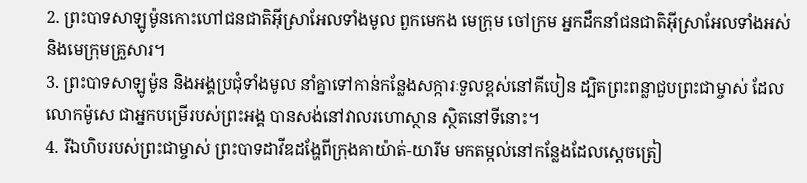2. ព្រះបាទសាឡូម៉ូនកោះហៅជនជាតិអ៊ីស្រាអែលទាំងមូល ពួកមេកង មេក្រុម ចៅក្រម អ្នកដឹកនាំជនជាតិអ៊ីស្រាអែលទាំងអស់ និងមេក្រុមគ្រួសារ។
3. ព្រះបាទសាឡូម៉ូន និងអង្គប្រជុំទាំងមូល នាំគ្នាទៅកាន់កន្លែងសក្ការៈទួលខ្ពស់នៅគីបៀន ដ្បិតព្រះពន្លាជួបព្រះជាម្ចាស់ ដែលលោកម៉ូសេ ជាអ្នកបម្រើរបស់ព្រះអង្គ បានសង់នៅវាលរហោស្ថាន ស្ថិតនៅទីនោះ។
4. រីឯហិបរបស់ព្រះជាម្ចាស់ ព្រះបាទដាវីឌដង្ហែពីក្រុងគាយ៉ាត់-យារីម មកតម្កល់នៅកន្លែងដែលស្ដេចត្រៀ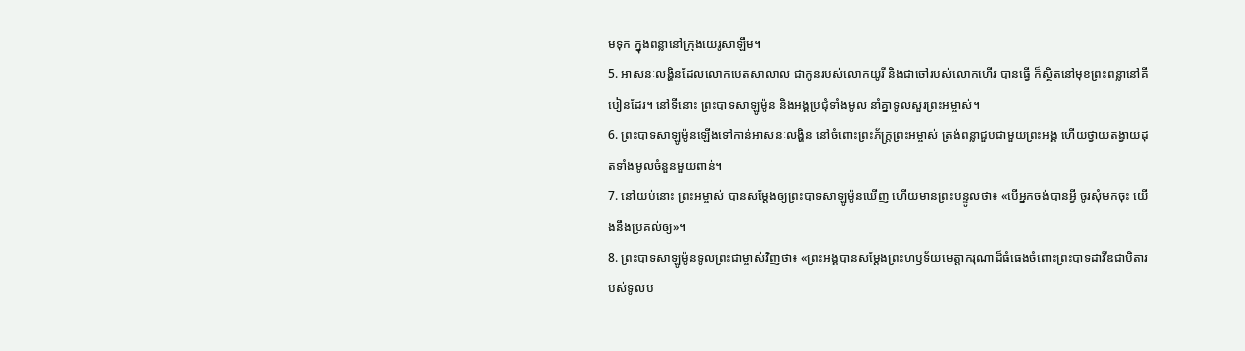មទុក ក្នុងពន្លានៅក្រុងយេរូសាឡឹម។
5. អាសនៈលង្ហិនដែលលោកបេតសាលាល ជាកូនរបស់លោកយូរី និងជាចៅរបស់លោកហើរ បានធ្វើ ក៏ស្ថិតនៅមុខព្រះពន្លានៅគីបៀនដែរ។ នៅទីនោះ ព្រះបាទសាឡូម៉ូន និងអង្គប្រជុំទាំងមូល នាំគ្នាទូលសួរព្រះអម្ចាស់។
6. ព្រះបាទសាឡូម៉ូនឡើងទៅកាន់អាសនៈលង្ហិន នៅចំពោះព្រះភ័ក្ត្រព្រះអម្ចាស់ ត្រង់ពន្លាជួបជាមួយព្រះអង្គ ហើយថ្វាយតង្វាយដុតទាំងមូលចំនួនមួយពាន់។
7. នៅយប់នោះ ព្រះអម្ចាស់ បានសម្តែងឲ្យព្រះបាទសាឡូម៉ូនឃើញ ហើយមានព្រះបន្ទូលថា៖ «បើអ្នកចង់បានអ្វី ចូរសុំមកចុះ យើងនឹងប្រគល់ឲ្យ»។
8. ព្រះបាទសាឡូម៉ូនទូលព្រះជាម្ចាស់វិញថា៖ «ព្រះអង្គបានសម្តែងព្រះហឫទ័យមេត្តាករុណាដ៏ធំធេងចំពោះព្រះបាទដាវីឌជាបិតារបស់ទូលប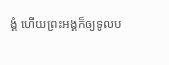ង្គំ ហើយព្រះអង្គក៏ឲ្យទូលប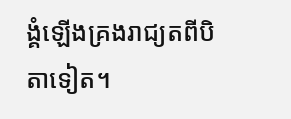ង្គំឡើងគ្រងរាជ្យតពីបិតាទៀត។